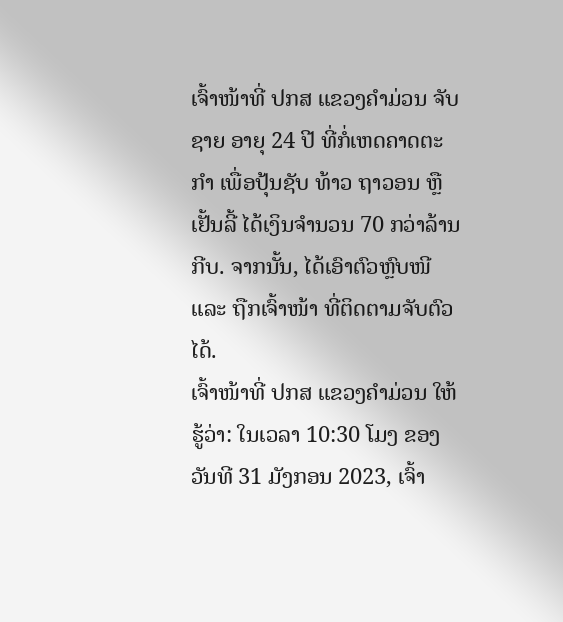ເຈົ້າໜ້າທີ່ ປກສ ແຂວງຄໍາມ່ວນ ຈັບຊາຍ ອາຍຸ 24 ປີ ທີ່ກໍ່ເຫດຄາດຕະກໍາ ເພື່ອປຸ້ນຊັບ ທ້າວ ຖາວອນ ຫຼື ເຢັ້ນລີ້ ໄດ້ເງິນຈໍານວນ 70 ກວ່າລ້ານກີບ. ຈາກນັ້ນ, ໄດ້ເອົາຕົວຫຼົບໜີ ແລະ ຖືກເຈົ້າໜ້າ ທີ່ຕິດຕາມຈັບຕົວໄດ້.
ເຈົ້າໜ້າທີ່ ປກສ ແຂວງຄຳມ່ວນ ໃຫ້ຮູ້ວ່າ: ໃນເວລາ 10:30 ໂມງ ຂອງວັນທີ 31 ມັງກອນ 2023, ເຈົ້າ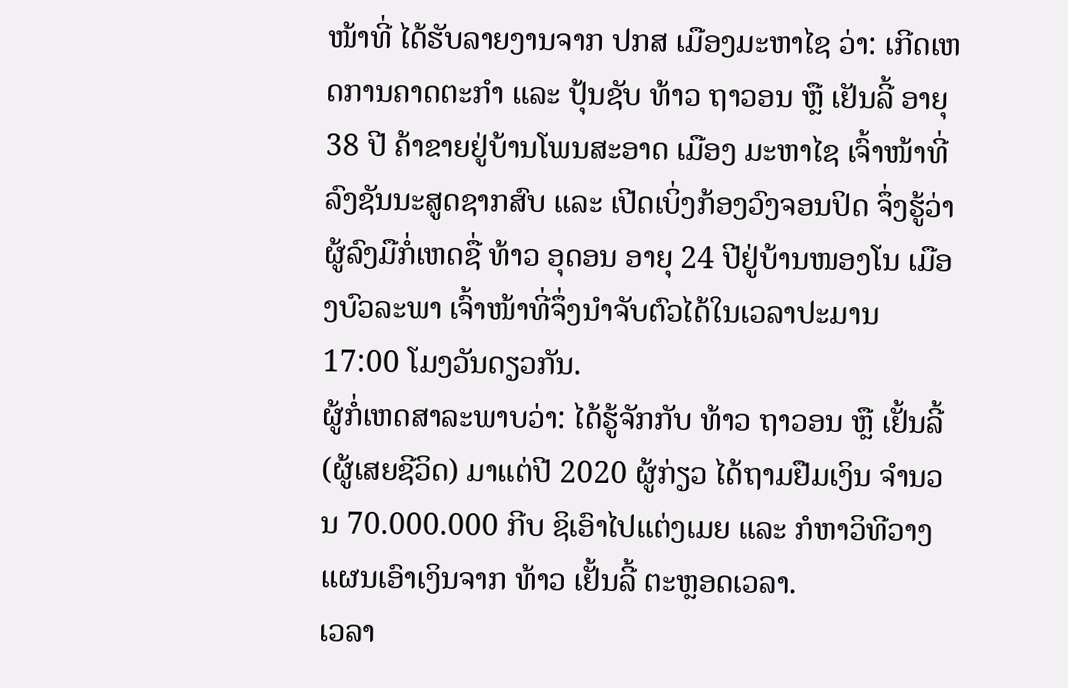ໜ້າທີ່ ໄດ້ຮັບລາຍງານຈາກ ປກສ ເມືອງມະຫາໄຊ ວ່າ: ເກີດເຫດການຄາດຕະກໍາ ແລະ ປຸ້ນຊັບ ທ້າວ ຖາວອນ ຫຼື ເຢັນລີ້ ອາຍຸ 38 ປີ ຄ້າຂາຍຢູ່ບ້ານໂພນສະອາດ ເມືອງ ມະຫາໄຊ ເຈົ້າໜ້າທີ່ລົງຊັນນະສູດຊາກສົບ ແລະ ເປີດເບິ່ງກ້ອງວົງຈອນປິດ ຈຶ່ງຮູ້ວ່າຜູ້ລົງມືກໍ່ເຫດຊື່ ທ້າວ ອຸດອນ ອາຍຸ 24 ປີຢູ່ບ້ານໜອງໂນ ເມືອງບົວລະພາ ເຈົ້າໜ້າທີ່ຈຶ່ງນໍາຈັບຕົວໄດ້ໃນເວລາປະມານ 17:00 ໂມງວັນດຽວກັນ.
ຜູ້ກໍ່ເຫດສາລະພາບວ່າ: ໄດ້ຮູ້ຈັກກັບ ທ້າວ ຖາວອນ ຫຼື ເຢັ້ນລີ້ (ຜູ້ເສຍຊີວິດ) ມາແຕ່ປີ 2020 ຜູ້ກ່ຽວ ໄດ້ຖາມຢືມເງິນ ຈໍານວນ 70.000.000 ກີບ ຊິເອົາໄປແຕ່ງເມຍ ແລະ ກໍຫາວິທີວາງແຜນເອົາເງິນຈາກ ທ້າວ ເຢັ້ນລີ້ ຕະຫຼອດເວລາ.
ເວລາ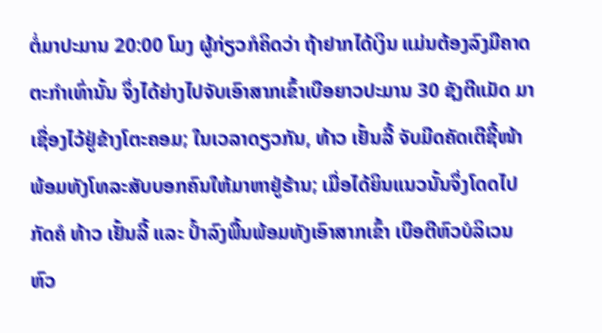ຕໍ່ມາປະມານ 20:00 ໂມງ ຜູ້ກ່ຽວກໍຄິດວ່າ ຖ້າຢາກໄດ້ເງິນ ແມ່ນຕ້ອງລົງມືຄາດຕະກໍາເທົ່ານັ້ນ ຈຶ່ງໄດ້ຍ່າງໄປຈັບເອົາສາກເຂົ້າເບືອຍາວປະມານ 30 ຊັງຕີແມັດ ມາເຊື່ອງໄວ້ຢູ່ຂ້າງໂຕະຄອມ; ໃນເວລາດຽວກັນ, ທ້າວ ເຢັ້ນລີ້ ຈັບມີດຄັດເຕີຊີ້ໜ້າ ພ້ອມທັງໂທລະສັບບອກຄົນໃຫ້ມາຫາຢູ່ຮ້ານ; ເມື່ອໄດ້ຍິນແນວນັ້ນຈຶ່ງໂດດໄປກັດຄໍ ທ້າວ ເຢັ້ນລີ້ ແລະ ປໍ້າລົງພື້ນພ້ອມທັງເອົາສາກເຂົ້າ ເບືອຕີຫົວບໍລິເວນຫົວ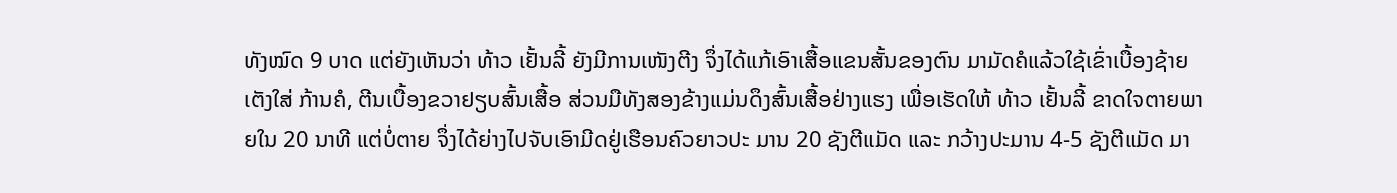ທັງໝົດ 9 ບາດ ແຕ່ຍັງເຫັນວ່າ ທ້າວ ເຢັ້ນລີ້ ຍັງມີການເໜັງຕີງ ຈຶ່ງໄດ້ແກ້ເອົາເສື້ອແຂນສັ້ນຂອງຕົນ ມາມັດຄໍແລ້ວໃຊ້ເຂົ່າເບື້ອງຊ້າຍເຕັງໃສ່ ກ້ານຄໍ, ຕີນເບື້ອງຂວາຢຽບສົ້ນເສື້ອ ສ່ວນມືທັງສອງຂ້າງແມ່ນດຶງສົ້ນເສື້ອຢ່າງແຮງ ເພື່ອເຮັດໃຫ້ ທ້າວ ເຢັ້ນລີ້ ຂາດໃຈຕາຍພາຍໃນ 20 ນາທີ ແຕ່ບໍ່ຕາຍ ຈຶ່ງໄດ້ຍ່າງໄປຈັບເອົາມີດຢູ່ເຮືອນຄົວຍາວປະ ມານ 20 ຊັງຕີແມັດ ແລະ ກວ້າງປະມານ 4-5 ຊັງຕີແມັດ ມາ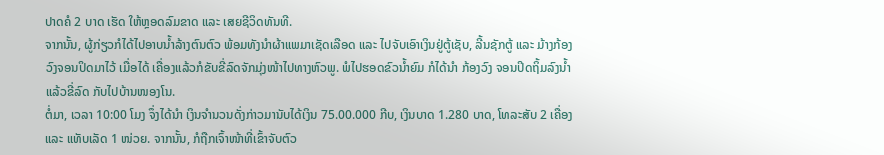ປາດຄໍ 2 ບາດ ເຮັດ ໃຫ້ຫຼອດລົມຂາດ ແລະ ເສຍຊີວິດທັນທີ.
ຈາກນັ້ນ, ຜູ້ກ່ຽວກໍໄດ້ໄປອາບນໍ້າລ້າງຕົນຕົວ ພ້ອມທັງນໍາຜ້າແພມາເຊັດເລືອດ ແລະ ໄປຈັບເອົາເງິນຢູ່ຕູ້ເຊັບ, ລີ້ນຊັກຕູ້ ແລະ ມ້າງກ້ອງວົງຈອນປິດມາໄວ້ ເມື່ອໄດ້ ເຄື່ອງແລ້ວກໍຂັບຂີ່ລົດຈັກມຸ່ງໜ້າໄປທາງຫົວພູ. ພໍໄປຮອດຂົວນໍ້າຍົມ ກໍໄດ້ນໍາ ກ້ອງວົງ ຈອນປິດຖິ້ມລົງນໍ້າ ແລ້ວຂີ່ລົດ ກັບໄປບ້ານໜອງໂນ.
ຕໍ່ມາ, ເວລາ 10:00 ໂມງ ຈຶ່ງໄດ້ນໍາ ເງິນຈໍານວນດັ່ງກ່າວມານັບໄດ້ເງິນ 75.00.000 ກີບ, ເງິນບາດ 1.280 ບາດ, ໂທລະສັບ 2 ເຄື່ອງ ແລະ ແທັບເລັດ 1 ໜ່ວຍ. ຈາກນັ້ນ, ກໍຖືກເຈົ້າໜ້າທີ່ເຂົ້າຈັບຕົວ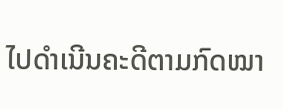ໄປດຳເນີນຄະດີຕາມກົດໝາ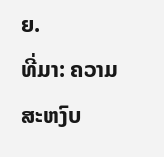ຍ.
ທີ່ມາ: ຄວາມສະຫງົບ